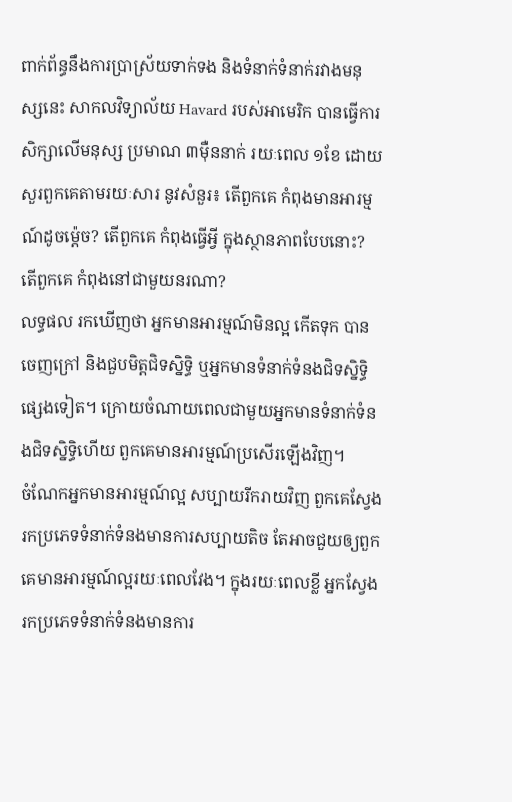ពាក់ព័ន្ធនឹងការប្រាស្រ័យទាក់ទង និងទំនាក់ទំនាក់រវាងមនុស្សនេះ សាកលវិទ្យាល័យ Havard របស់អាមេរិក បានធ្វើការសិក្សាលើមនុស្ស ប្រមាណ ៣ម៉ឺននាក់ រយៈពេល ១ខែ ដោយសួរពួកគេតាមរយៈសារ នូវសំនួរ៖ តើពួកគេ កំពុងមានអារម្មណ៍ដូចម្ដ៉េច? តើពួកគេ កំពុងធ្វើអ្វី ក្នុងស្ថានភាពបែបនោះ? តើពួកគេ កំពុងនៅជាមួយនរណា?
លទ្ធផល រកឃើញថា អ្នកមានអារម្មណ៍មិនល្អ កើតទុក បានចេញក្រៅ និងជួបមិត្តជិទស្និទ្ធិ ឬអ្នកមានទំនាក់ទំនងជិទស្និទ្ធិផ្សេងទៀត។ ក្រោយចំណាយពេលជាមួយអ្នកមានទំនាក់ទំនងជិទស្និទ្ធិហើយ ពួកគេមានអារម្មណ៍ប្រសើរឡើងវិញ។
ចំណែកអ្នកមានអារម្មណ៍ល្អ សប្បាយរីករាយវិញ ពួកគេស្វែងរកប្រភេទទំនាក់ទំនងមានការសប្បាយតិច តែអាចជួយឲ្យពួកគេមានអារម្មណ៍ល្អរយៈពេលវែង។ ក្នុងរយៈពេលខ្លី អ្នកស្វែងរកប្រភេទទំនាក់ទំនងមានការ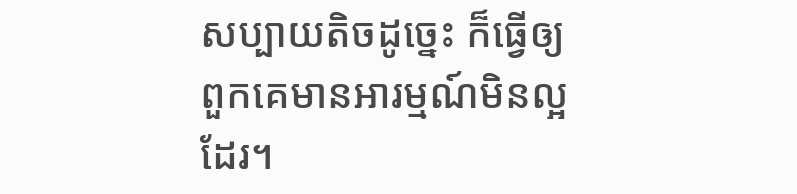សប្បាយតិចដូច្នេះ ក៏ធ្វើឲ្យពួកគេមានអារម្មណ៍មិនល្អដែរ។